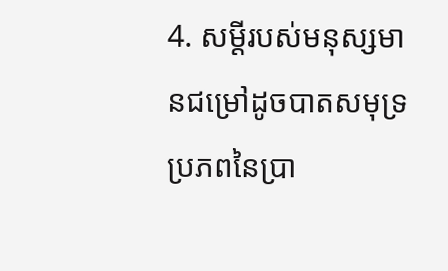4. សម្ដីរបស់មនុស្សមានជម្រៅដូចបាតសមុទ្រ ប្រភពនៃប្រា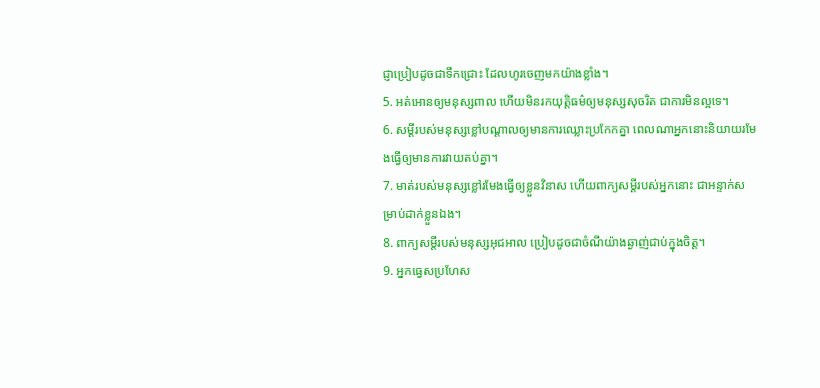ជ្ញាប្រៀបដូចជាទឹកជ្រោះ ដែលហូរចេញមកយ៉ាងខ្លាំង។
5. អត់អោនឲ្យមនុស្សពាល ហើយមិនរកយុត្តិធម៌ឲ្យមនុស្សសុចរិត ជាការមិនល្អទេ។
6. សម្ដីរបស់មនុស្សខ្លៅបណ្ដាលឲ្យមានការឈ្លោះប្រកែកគ្នា ពេលណាអ្នកនោះនិយាយរមែងធ្វើឲ្យមានការវាយតប់គ្នា។
7. មាត់របស់មនុស្សខ្លៅរមែងធ្វើឲ្យខ្លួនវិនាស ហើយពាក្យសម្ដីរបស់អ្នកនោះ ជាអន្ទាក់សម្រាប់ដាក់ខ្លួនឯង។
8. ពាក្យសម្ដីរបស់មនុស្សអុជអាល ប្រៀបដូចជាចំណីយ៉ាងឆ្ងាញ់ជាប់ក្នុងចិត្ត។
9. អ្នកធ្វេសប្រហែស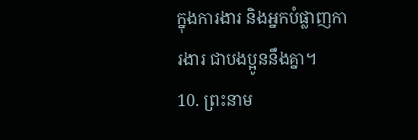ក្នុងការងារ និងអ្នកបំផ្លាញការងារ ជាបងប្អូននឹងគ្នា។
10. ព្រះនាម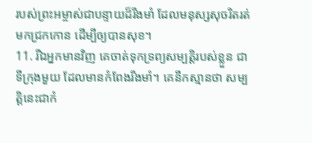របស់ព្រះអម្ចាស់ជាបន្ទាយដ៏រឹងមាំ ដែលមនុស្សសុចរិតរត់មកជ្រកកោន ដើម្បីឲ្យបានសុខ។
11. រីឯអ្នកមានវិញ គេចាត់ទុកទ្រព្យសម្បត្តិរបស់ខ្លួន ជាទីក្រុងមួយ ដែលមានកំពែងរឹងមាំ។ គេនឹកស្មានថា សម្បត្តិនេះជាកំ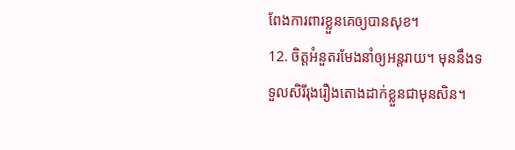ពែងការពារខ្លួនគេឲ្យបានសុខ។
12. ចិត្តអំនួតរមែងនាំឲ្យអន្តរាយ។ មុននឹងទទួលសិរីរុងរឿងតោងដាក់ខ្លួនជាមុនសិន។